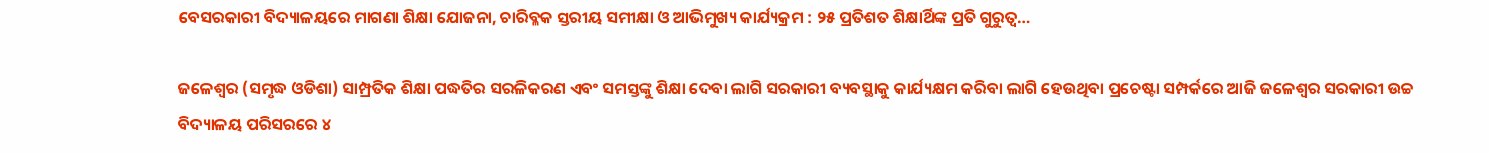ବେସରକାରୀ ବିଦ୍ୟାଳୟରେ ମାଗଣା ଶିକ୍ଷା ଯୋଜନା, ଚାରିବ୍ଳକ ସ୍ତରୀୟ ସମୀକ୍ଷା ଓ ଆଭିମୁଖ୍ୟ କାର୍ଯ୍ୟକ୍ରମ : ୨୫ ପ୍ରତିଶତ ଶିକ୍ଷାର୍ଥିଙ୍କ ପ୍ରତି ଗୁରୁତ୍ୱ…

ଜଳେଶ୍ୱର (ସମୃଦ୍ଧ ଓଡିଶା) ସାମ୍ପ୍ରତିକ ଶିକ୍ଷା ପଦ୍ଧତିର ସରଳିକରଣ ଏବଂ ସମସ୍ତଙ୍କୁ ଶିକ୍ଷା ଦେବା ଲାଗି ସରକାରୀ ବ୍ୟବସ୍ଥାକୁ କାର୍ଯ୍ୟକ୍ଷମ କରିବା ଲାଗି ହେଉଥିବା ପ୍ରଚେଷ୍ଟା ସମ୍ପର୍କରେ ଆଜି ଜଳେଶ୍ୱର ସରକାରୀ ଉଚ୍ଚ ବିଦ୍ୟାଳୟ ପରିସରରେ ୪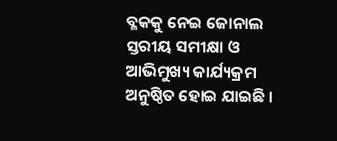ବ୍ଳକକୁ ନେଇ ଜୋନାଲ ସ୍ତରୀୟ ସମୀକ୍ଷା ଓ ଆଭିମୁଖ୍ୟ କାର୍ଯ୍ୟକ୍ରମ ଅନୁଷ୍ଠିତ ହୋଇ ଯାଇଛି ।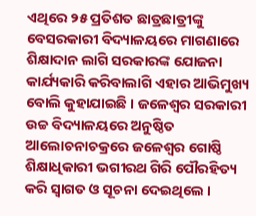ଏଥିରେ ୨୫ ପ୍ରତିଶତ ଛାତ୍ରଛାତ୍ରୀଙ୍କୁ ବେସରକାରୀ ବିଦ୍ୟାଳୟରେ ମାଗଣାରେ ଶିକ୍ଷାଦାନ ଲାଗି ସରକାରଙ୍କ ଯୋଜନା କାର୍ଯ୍ୟକାରି କରିବାଲାଗି ଏହାର ଆଭିମୁଖ୍ୟ ବୋଲି କୁହାଯାଇଛି । ଜଳେଶ୍ୱର ସରକାରୀ ଉଚ୍ଚ ବିଦ୍ୟାଳୟରେ ଅନୁଷ୍ଠିତ ଆଲୋଚନାଚକ୍ରରେ ଜଳେଶ୍ୱର ଗୋଷ୍ଠି ଶିକ୍ଷାଧିକାରୀ ଭଗୀରଥ ଗିରି ପୌରହିତ୍ୟ କରି ସ୍ୱାଗତ ଓ ସୂଚନା ଦେଇଥିଲେ ।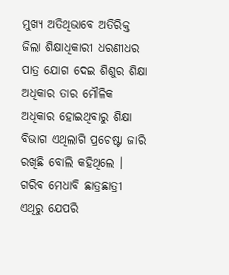ମୁଖ୍ୟ ଅତିଥିଭାବେ ଅତିରିକ୍ତ ଜିଲା ଶିକ୍ଷାଧିକାରୀ ଧରଣୀଧର ପାତ୍ର ଯୋଗ ଦେଇ ଶିଶୁର ଶିକ୍ଷା ଅଧିକାର ତାର ମୌଳିକ ଅଧିକାର ହୋଇଥିବାରୁ ଶିକ୍ଷା ବିଭାଗ ଏଥିଲାଗି ପ୍ରଚେଷ୍ଟା ଜାରି ରଖିଛି ବୋଲି କହିଥିଲେ । ଗରିବ ମେଧାବି ଛାତ୍ରଛାତ୍ରୀ ଏଥିରୁ ଯେପରି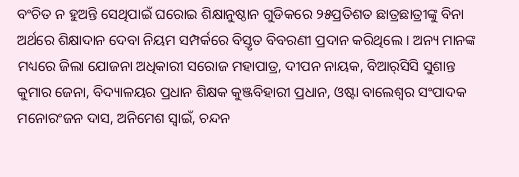ବଂଚିତ ନ ହୁଅନ୍ତି ସେଥିପାଇଁ ଘରୋଇ ଶିକ୍ଷାନୁଷ୍ଠାନ ଗୁଡିକରେ ୨୫ପ୍ରତିଶତ ଛାତ୍ରଛାତ୍ରୀଙ୍କୁ ବିନା ଅର୍ଥରେ ଶିକ୍ଷାଦାନ ଦେବା ନିୟମ ସମ୍ପର୍କରେ ବିସ୍ତୃତ ବିବରଣୀ ପ୍ରଦାନ କରିଥିଲେ । ଅନ୍ୟ ମାନଙ୍କ ମଧ୍ୟରେ ଜିଲା ଯୋଜନା ଅଧିକାରୀ ସରୋଜ ମହାପାତ୍ର, ଦୀପନ ନାୟକ, ବିଆର୍‌ସିସି ସୁଶାନ୍ତ କୁମାର ଜେନା, ବିଦ୍ୟାଳୟର ପ୍ରଧାନ ଶିକ୍ଷକ କୁଞ୍ଜବିହାରୀ ପ୍ରଧାନ, ଓଷ୍ଟା ବାଲେଶ୍ୱର ସଂପାଦକ ମନୋରଂଜନ ଦାସ, ଅନିମେଶ ସ୍ୱାଇଁ, ଚନ୍ଦନ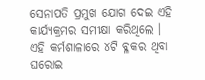ସେନାପତି ପ୍ରମୁଖ ଯୋଗ ଦେଇ ଏହି କାର୍ଯ୍ୟକ୍ରମର ସମୀକ୍ଷା କରିଥିଲେ । ଏହି କର୍ମଶାଳାରେ ୪ଟି ବ୍ଳକର ଥିବା ଘରୋଇ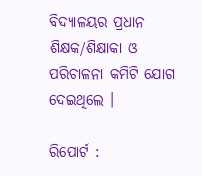ବିଦ୍ୟାଳୟର ପ୍ରଧାନ ଶିକ୍ଷକ/ଶିକ୍ଷାକା ଓ ପରିଚାଳନା କମିଟି ଯୋଗ ଦେଇଥିଲେ ।

ରିପୋର୍ଟ :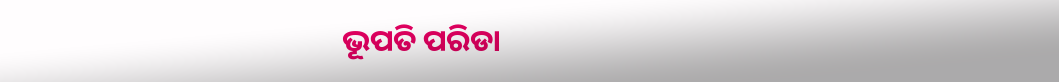ଭୂପତି ପରିଡା